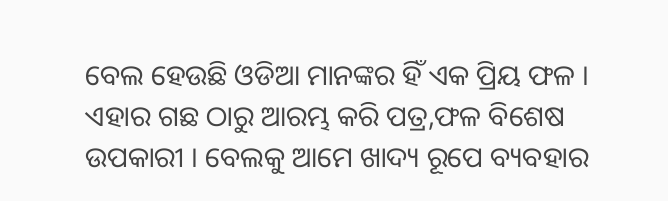ବେଲ ହେଉଛି ଓଡିଆ ମାନଙ୍କର ହିଁ ଏକ ପ୍ରିୟ ଫଳ । ଏହାର ଗଛ ଠାରୁ ଆରମ୍ଭ କରି ପତ୍ର,ଫଳ ବିଶେଷ ଉପକାରୀ । ବେଲକୁ ଆମେ ଖାଦ୍ୟ ରୂପେ ବ୍ୟବହାର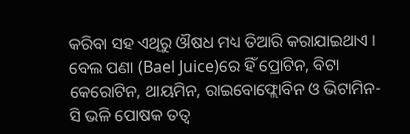କରିବା ସହ ଏଥିରୁ ଔଷଧ ମଧ୍ୟ ତିଆରି କରାଯାଇଥାଏ । ବେଲ ପଣା (Bael Juice)ରେ ହିଁ ପ୍ରୋଟିନ, ବିଟା କେରୋଟିନ, ଥାୟମିନ, ରାଇବୋଫ୍ଲୋବିନ ଓ ଭିଟାମିନ-ସି ଭଳି ପୋଷକ ତତ୍ୱ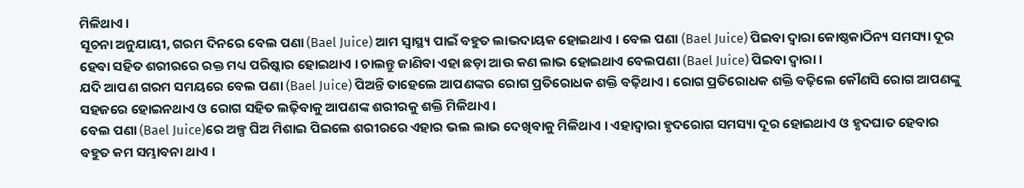ମିଳିଥାଏ ।
ସୂଚନା ଅନୁଯାୟୀ, ଗରମ ଦିନରେ ବେଲ ପଣା (Bael Juice) ଆମ ସ୍ୱାସ୍ଥ୍ୟ ପାଇଁ ବହୁତ ଲାଭଦାୟକ ହୋଇଥାଏ । ବେଲ ପଣା (Bael Juice) ପିଇବା ଦ୍ୱାରା କୋଷ୍ଠକାଠିନ୍ୟ ସମସ୍ୟା ଦୂର ହେବା ସହିତ ଶରୀରରେ ରକ୍ତ ମଧ୍ୟ ପରିଷ୍କାର ହୋଇଥାଏ । ଚାଲନ୍ତୁ ଜାଣିବା ଏହା ଛଡ଼ା ଆଉ କଣ ଲାଭ ହୋଇଥାଏ ବେଲପଣା (Bael Juice) ପିଇବା ଦ୍ୱାରା ।
ଯଦି ଆପଣ ଗରମ ସମୟରେ ବେଲ ପଣା (Bael Juice) ପିଅନ୍ତି ତାହେଲେ ଆପଣଙ୍କର ରୋଗ ପ୍ରତିରୋଧକ ଶକ୍ତି ବଢ଼ିଥାଏ । ରୋଗ ପ୍ରତିରୋଧକ ଶକ୍ତି ବଢ଼ିଲେ କୌଣସି ରୋଗ ଆପଣଙ୍କୁ ସହଜରେ ହୋଇନଥାଏ ଓ ରୋଗ ସହିତ ଲଢ଼ିବାକୁ ଆପଣଙ୍କ ଶରୀରକୁ ଶକ୍ତି ମିଳିଥାଏ ।
ବେଲ ପଣା (Bael Juice)ରେ ଅଳ୍ପ ଘିଅ ମିଶାଇ ପିଇଲେ ଶରୀରରେ ଏହାର ଭଲ ଲାଭ ଦେଖିବାକୁ ମିଳିଥାଏ । ଏହାଦ୍ୱାରା ହୃଦରୋଗ ସମସ୍ୟା ଦୂର ହୋଇଥାଏ ଓ ହୃଦଘାତ ହେବାର ବହୁତ କମ ସମ୍ଭାବନା ଥାଏ ।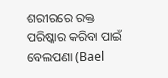ଶରୀରରେ ରକ୍ତ ପରିଷ୍କାର କରିବା ପାଇଁ ବେଲପଣା (Bael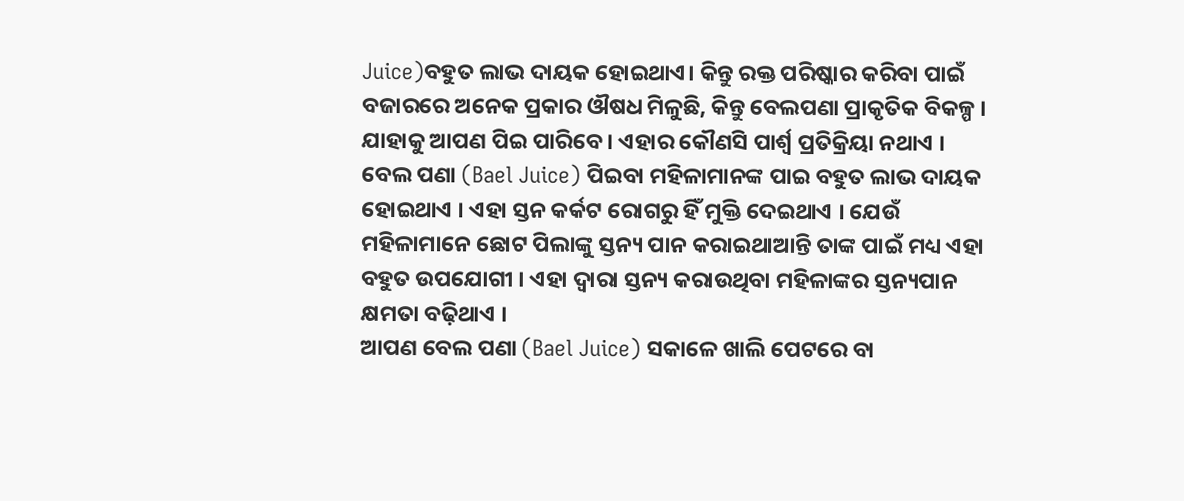Juice)ବହୁତ ଲାଭ ଦାୟକ ହୋଇଥାଏ। କିନ୍ତୁ ରକ୍ତ ପରିଷ୍କାର କରିବା ପାଇଁ ବଜାରରେ ଅନେକ ପ୍ରକାର ଔଷଧ ମିଳୁଛି, କିନ୍ତୁ ବେଲପଣା ପ୍ରାକୃତିକ ବିକଳ୍ପ । ଯାହାକୁ ଆପଣ ପିଇ ପାରିବେ । ଏହାର କୌଣସି ପାର୍ଶ୍ୱ ପ୍ରତିକ୍ରିୟା ନଥାଏ ।
ବେଲ ପଣା (Bael Juice) ପିଇବା ମହିଳାମାନଙ୍କ ପାଇ ବହୁତ ଲାଭ ଦାୟକ ହୋଇଥାଏ । ଏହା ସ୍ତନ କର୍କଟ ରୋଗରୁ ହିଁ ମୁକ୍ତି ଦେଇଥାଏ । ଯେଉଁ ମହିଳାମାନେ ଛୋଟ ପିଲାଙ୍କୁ ସ୍ତନ୍ୟ ପାନ କରାଇଥାଆନ୍ତି ତାଙ୍କ ପାଇଁ ମଧ୍ୟ ଏହା ବହୁତ ଉପଯୋଗୀ । ଏହା ଦ୍ୱାରା ସ୍ତନ୍ୟ କରାଉଥିବା ମହିଳାଙ୍କର ସ୍ତନ୍ୟପାନ କ୍ଷମତା ବଢ଼ିଥାଏ ।
ଆପଣ ବେଲ ପଣା (Bael Juice) ସକାଳେ ଖାଲି ପେଟରେ ବା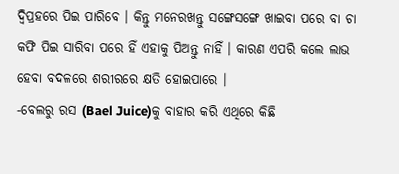ଦ୍ୱିପ୍ରହରେ ପିଇ ପାରିବେ । କିନ୍ତୁ ମନେରଖନ୍ତୁ ସଙ୍ଗେସଙ୍ଗେ ଖାଇବା ପରେ ବା ଚା କଫି ପିଇ ସାରିବା ପରେ ହିଁ ଏହାକୁ ପିଅନ୍ତୁ ନାହିଁ । କାରଣ ଏପରି କଲେ ଲାଭ ହେବା ବଦଳରେ ଶରୀରରେ କ୍ଷତି ହୋଇପାରେ ।
-ବେଲରୁ ରସ (Bael Juice)କୁ ବାହାର କରି ଏଥିରେ କିଛି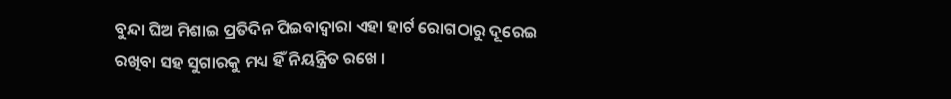ବୁନ୍ଦା ଘିଅ ମିଶାଇ ପ୍ରତିଦିନ ପିଇବାଦ୍ୱାରା ଏହା ହାର୍ଟ ରୋଗଠାରୁ ଦୂରେଇ ରଖିବା ସହ ସୁଗାରକୁ ମଧ୍ୟ ହିଁ ନିୟନ୍ତ୍ରିତ ରଖେ ।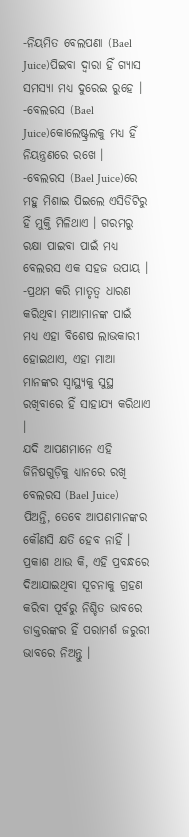-ନିୟମିତ ବେଲପଣା (Bael Juice)ପିଇବା ଦ୍ୱାରା ହିଁ ଗ୍ୟାସ ସମସ୍ୟା ମଧ୍ୟ ଦୁରେଇ ରୁହେ ।
-ବେଲରସ (Bael Juice)କୋଲେଷ୍ଟ୍ରଲକୁ ମଧ୍ୟ ହିଁ ନିୟନ୍ତ୍ରଣରେ ରଖେ ।
-ବେଲରସ (Bael Juice)ରେ ମହୁ ମିଶାଇ ପିଇଲେ ଏସିଡିଟିରୁ ହିଁ ମୁକ୍ତି ମିଳିଥାଏ । ଗରମରୁ ରକ୍ଷା ପାଇବା ପାଇଁ ମଧ୍ୟ ବେଲରସ ଏକ ସହଜ ଉପାୟ ।
-ପ୍ରଥମ କରି ମାତୃତ୍ୱ ଧାରଣ କରିଥିବା ମାଆମାନଙ୍କ ପାଇଁ ମଧ୍ୟ ଏହା ବିଶେଷ ଲାଭକାରୀ ହୋଇଥାଏ, ଏହା ମାଆ ମାନଙ୍କର ସ୍ୱାସ୍ଥ୍ୟକୁ ସୁସ୍ଥ ରଖିବାରେ ହିଁ ସାହାଯ୍ୟ କରିଥାଏ ।
ଯଦି ଆପଣମାନେ ଏହି ଜିନିଷଗୁଡ଼ିକୁ ଧ୍ୟାନରେ ରଖି ବେଲରସ (Bael Juice) ପିଅନ୍ତି, ତେବେ ଆପଣମାନଙ୍କର କୌଣସି କ୍ଷତି ହେବ ନାହିଁ ।
ପ୍ରକାଶ ଥାଉ କି, ଏହି ପ୍ରବନ୍ଧରେ ଦିଆଯାଇଥିବା ସୂଚନାକୁ ଗ୍ରହଣ କରିବା ପୂର୍ବରୁ ନିଶ୍ଚିତ ଭାବରେ ଡାକ୍ତରଙ୍କର ହିଁ ପରାମର୍ଶ ଜରୁରୀ ଭାବରେ ନିଅନ୍ତୁ ।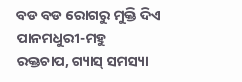ବଡ ବଡ ରୋଗରୁ ମୁକ୍ତି ଦିଏ ପାନମଧୁରୀ-ମହୁ
ରକ୍ତଚାପ, ଗ୍ୟାସ୍ ସମସ୍ୟା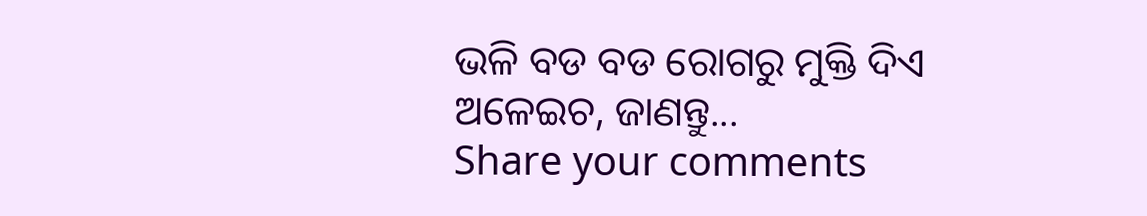ଭଳି ବଡ ବଡ ରୋଗରୁ ମୁକ୍ତି ଦିଏ ଅଳେଇଚ, ଜାଣନ୍ତୁ...
Share your comments